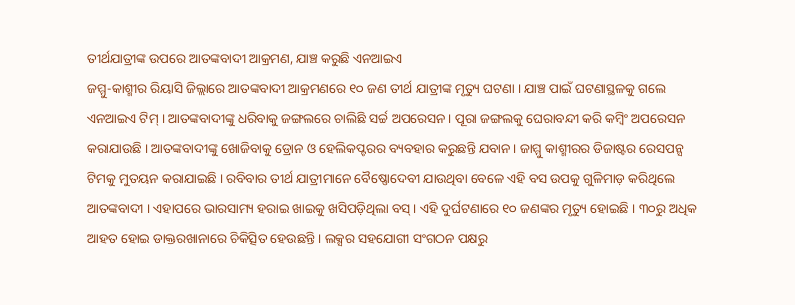ତୀର୍ଥଯାତ୍ରୀଙ୍କ ଉପରେ ଆତଙ୍କବାଦୀ ଆକ୍ରମଣ, ଯାଞ୍ଚ କରୁଛି ଏନଆଇଏ
ଜମ୍ମୁ-କାଶ୍ମୀର ରିୟାସି ଜିଲ୍ଲାରେ ଆତଙ୍କବାଦୀ ଆକ୍ରମଣରେ ୧୦ ଜଣ ତୀର୍ଥ ଯାତ୍ରୀଙ୍କ ମୃତ୍ୟୁ ଘଟଣା । ଯାଞ୍ଚ ପାଇଁ ଘଟଣାସ୍ଥଳକୁ ଗଲେ ଏନଆଇଏ ଟିମ୍ । ଆତଙ୍କବାଦୀଙ୍କୁ ଧରିବାକୁ ଜଙ୍ଗଲରେ ଚାଲିଛି ସର୍ଚ୍ଚ ଅପରେସନ । ପୂରା ଜଙ୍ଗଲକୁ ଘେରାବନ୍ଦୀ କରି କମ୍ବିଂ ଅପରେସନ କରାଯାଉଛି । ଆତଙ୍କବାଦୀଙ୍କୁ ଖୋଜିବାକୁ ଡ୍ରୋନ ଓ ହେଲିକପ୍ଟରର ବ୍ୟବହାର କରୁଛନ୍ତି ଯବାନ । ଜାମ୍ମୁ କାଶ୍ମୀରର ଡିଜାଷ୍ଟର ରେସପନ୍ସ ଟିମକୁ ମୁତୟନ କରାଯାଇଛି । ରବିବାର ତୀର୍ଥ ଯାତ୍ରୀମାନେ ବୈଷ୍ଣୋଦେବୀ ଯାଉଥିବା ବେଳେ ଏହି ବସ ଉପକୁ ଗୁଳିମାଡ଼ କରିଥିଲେ ଆତଙ୍କବାଦୀ । ଏହାପରେ ଭାରସାମ୍ୟ ହରାଇ ଖାଇକୁ ଖସିପଡ଼ିଥିଲା ବସ୍ । ଏହି ଦୁର୍ଘଟଣାରେ ୧୦ ଜଣଙ୍କର ମୃତ୍ୟୁ ହୋଇଛି । ୩୦ରୁ ଅଧିକ ଆହତ ହୋଇ ଡାକ୍ତରଖାନାରେ ଚିକିତ୍ସିତ ହେଉଛନ୍ତି । ଲକ୍ସର ସହଯୋଗୀ ସଂଗଠନ ପକ୍ଷରୁ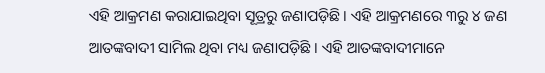ଏହି ଆକ୍ରମଣ କରାଯାଇଥିବା ସୂତ୍ରରୁ ଜଣାପଡ଼ିଛି । ଏହି ଆକ୍ରମଣରେ ୩ରୁ ୪ ଜଣ ଆତଙ୍କବାଦୀ ସାମିଲ ଥିବା ମଧ୍ୟ ଜଣାପଡ଼ିଛି । ଏହି ଆତଙ୍କବାଦୀମାନେ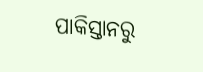ପାକିସ୍ତାନରୁ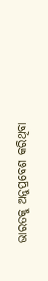ଭାରତକୁ ଅନୁପ୍ରବେଶ କରିଥିବା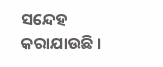ସନ୍ଦେହ କରାଯାଉଛି ।